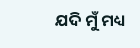ଯଦି ମୁଁ ମଧ୍ୟ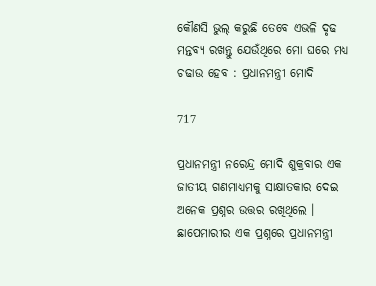କୌଣସି ଭୁଲ୍ କରୁଛି ତେବେ ଏଭଳି ଦୃଢ ମନ୍ତବ୍ୟ ରଖନ୍ତୁ ଯେଉଁଥିରେ ମୋ ଘରେ ମଧ୍ୟ ଚଢାଉ ହେବ : ପ୍ରଧାନମନ୍ତ୍ରୀ ମୋଦି

717

ପ୍ରଧାନମନ୍ତ୍ରୀ ନରେନ୍ଦ୍ର ମୋଦି ଶୁକ୍ରବାର ଏକ ଜାତୀୟ ଗଣମାଧ୍ୟମକୁ ସାକ୍ଷାତକାର ଦେଇ ଅନେକ ପ୍ରଶ୍ନର ଉତ୍ତର ରଖିଥିଲେ । ଛାପେମାରୀର ଏକ ପ୍ରଶ୍ନରେ ପ୍ରଧାନମନ୍ତ୍ରୀ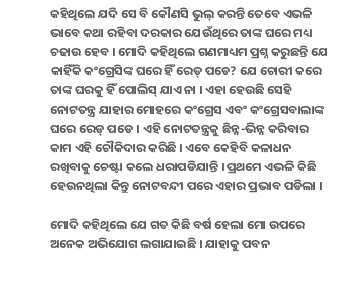କହିଥିଲେ ଯଦି ସେ ବି କୌଣସି ଭୁଲ୍ କରନ୍ତି ତେବେ ଏଭଳି ଭାବେ କଥା ରହିବା ଦରକାର ଯେଉଁଥିରେ ତାଙ୍କ ଘରେ ମଧ୍ୟ ଚଢାଉ ହେବ । ମୋଦି କହିଥିଲେ ଗଣମାଧ୍ୟମ ପ୍ରଶ୍ନ କରୁଛନ୍ତି ଯେ କାହିଁକି କଂଗ୍ରେସିଙ୍କ ଘରେ ହିଁ ରେଡ୍ ପଡେ? ଯେ ଚୋରୀ କରେ ତାଙ୍କ ଘରକୁ ହିଁ ପୋଲିସ୍ ଯାଏ ନା । ଏହା ହେଉଛି ସେହି ନୋଟତନ୍ତ୍ର ଯାହାର ମୋହରେ କଂଗ୍ରେସ ଏବଂ କଂଗ୍ରେସବାଲାଙ୍କ ଘରେ ରେଡ୍ ପଡେ । ଏହି ନୋଟତନ୍ତ୍ରକୁ ଛିନ୍ନ-ଭିନ୍ନ କରିବାର କାମ ଏହି ଚୌକିଦାର କରିଛି । ଏବେ କେହିବି କଳାଧନ ରଖିବାକୁ ଚେଷ୍ଟା କଲେ ଧରାପଡିଯାନ୍ତି । ପ୍ରଥମେ ଏଭଳି କିଛି ହେଉନଥିଲା କିନ୍ତୁ ନୋଟବନ୍ଦୀ ପରେ ଏହାର ପ୍ରଭାବ ପଡିଲା ।

ମୋଦି କହିଥିଲେ ଯେ ଗତ କିଛି ବର୍ଷ ହେଲା ମୋ ଉପରେ ଅନେକ ଅଭିଯୋଗ ଲଗାଯାଇଛି । ଯାହାକୁ ପବନ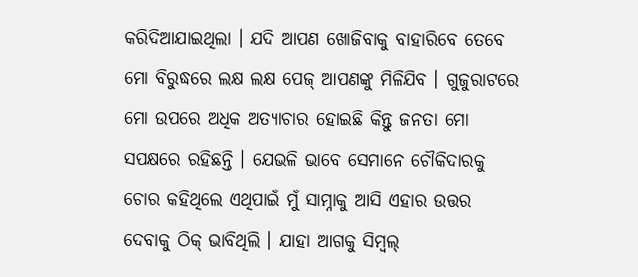କରିଦିଆଯାଇଥିଲା । ଯଦି ଆପଣ ଖୋଜିବାକୁ ବାହାରିବେ ତେବେ ମୋ ବିରୁଦ୍ଧରେ ଲକ୍ଷ ଲକ୍ଷ ପେଜ୍ ଆପଣଙ୍କୁ ମିଳିଯିବ । ଗୁଜୁରାଟରେ ମୋ ଉପରେ ଅଧିକ ଅତ୍ୟାଚାର ହୋଇଛି କିନ୍ତୁ ଜନତା ମୋ ସପକ୍ଷରେ ରହିଛନ୍ତି । ଯେଭଳି ଭାବେ ସେମାନେ ଚୌକିଦାରକୁ ଚୋର କହିଥିଲେ ଏଥିପାଇଁ ମୁଁ ସାମ୍ନାକୁ ଆସି ଏହାର ଉତ୍ତର ଦେବାକୁ ଠିକ୍ ଭାବିଥିଲି । ଯାହା ଆଗକୁ ସିମ୍ବଲ୍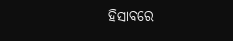ହିସାବରେ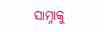ସାମ୍ନାକୁ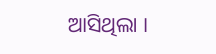ଆସିଥିଲା ।